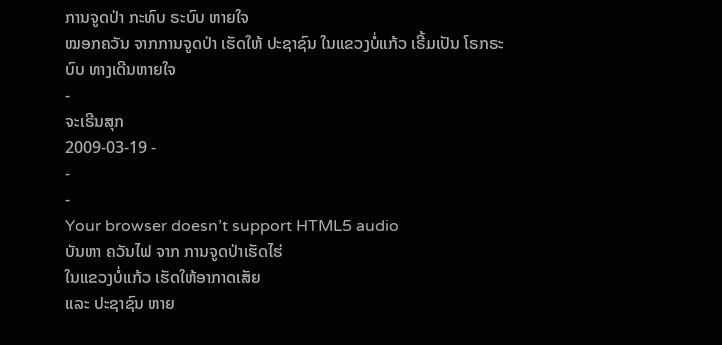ການຈູດປ່າ ກະທົບ ຣະບົບ ຫາຍໃຈ
ໝອກຄວັນ ຈາກການຈູດປ່າ ເຮັດໃຫ້ ປະຊາຊົນ ໃນແຂວງບໍ່ແກ້ວ ເຣີ້ມເປັນ ໂຣກຣະບົບ ທາງເດີນຫາຍໃຈ
-
ຈະເຣີນສຸກ
2009-03-19 -
-
-
Your browser doesn’t support HTML5 audio
ບັນຫາ ຄວັນໄຟ ຈາກ ການຈູດປ່າເຮັດໄຮ່
ໃນແຂວງບໍ່ແກ້ວ ເຮັດໃຫ້ອາກາດເສັຍ
ແລະ ປະຊາຊົນ ຫາຍ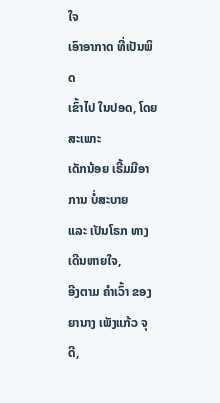ໃຈ
ເອົາອາກາດ ທີ່ເປັນພິດ
ເຂົ້າໄປ ໃນປອດ, ໂດຍສະເພາະ
ເດັກນ້ອຍ ເຣີ້ມມີອາການ ບໍ່ສະບາຍ
ແລະ ເປັນໂຣກ ທາງເດີນຫາຍໃຈ,
ອີງຕາມ ຄໍາເວົ້າ ຂອງຍານາງ ເພັງແກ້ວ ຈຸດີ,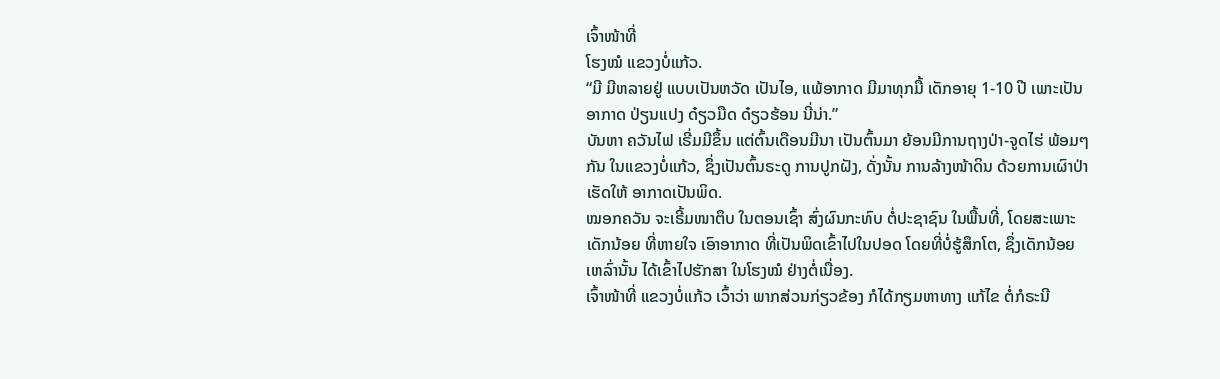ເຈົ້າໜ້າທີ່
ໂຮງໝໍ ແຂວງບໍ່ແກ້ວ.
“ມີ ມີຫລາຍຢູ່ ແບບເປັນຫວັດ ເປັນໄອ, ແພ້ອາກາດ ມີມາທຸກມື້ ເດັກອາຍຸ 1-10 ປີ ເພາະເປັນ ອາກາດ ປ່ຽນແປງ ດ໋ຽວມືດ ດ໋ຽວຮ້ອນ ນີ່ນ່າ.”
ບັນຫາ ຄວັນໄຟ ເຣີ່ມມີຂຶ້ນ ແຕ່ຕົ້ນເດືອນມີນາ ເປັນຕົ້ນມາ ຍ້ອນມີການຖາງປ່າ-ຈູດໄຮ່ ພ້ອມໆກັນ ໃນແຂວງບໍ່ແກ້ວ, ຊຶ່ງເປັນຕົ້ນຣະດູ ການປູກຝັງ, ດັ່ງນັ້ນ ການລ້າງໜ້າດິນ ດ້ວຍການເຜົາປ່າ ເຮັດໃຫ້ ອາກາດເປັນພິດ.
ໝອກຄວັນ ຈະເຣີ້ມໜາຕຶບ ໃນຕອນເຊົ້າ ສົ່ງຜົນກະທົບ ຕໍ່ປະຊາຊົນ ໃນພື້ນທີ່, ໂດຍສະເພາະ ເດັກນ້ອຍ ທີ່ຫາຍໃຈ ເອົາອາກາດ ທີ່ເປັນພິດເຂົ້າໄປໃນປອດ ໂດຍທີ່ບໍ່ຮູ້ສຶກໂຕ, ຊຶ່ງເດັກນ້ອຍ ເຫລົ່ານັ້ນ ໄດ້ເຂົ້າໄປຮັກສາ ໃນໂຮງໝໍ ຢ່າງຕໍ່ເນື່ອງ.
ເຈົ້າໜ້າທີ່ ແຂວງບໍ່ແກ້ວ ເວົ້າວ່າ ພາກສ່ວນກ່ຽວຂ້ອງ ກໍໄດ້ກຽມຫາທາງ ແກ້ໄຂ ຕໍ່ກໍຣະນີ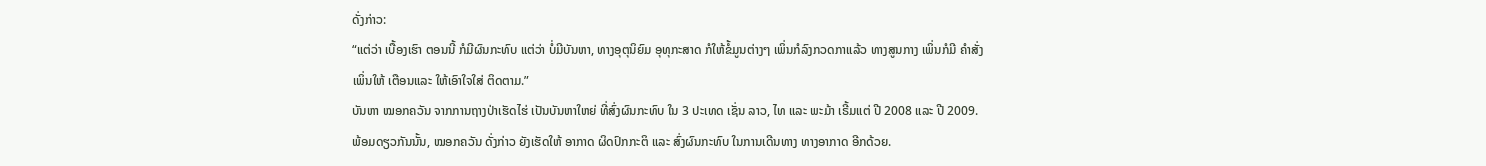ດັ່ງກ່າວ:
“ແຕ່ວ່າ ເບື້ອງເຮົາ ຕອນນີ້ ກໍມີຜົນກະທົບ ແຕ່ວ່າ ບໍ່ມີບັນຫາ, ທາງອຸຕຸນິຍົມ ອຸທຸກະສາດ ກໍໃຫ້ຂໍ້ມູນຕ່າງໆ ເພິ່ນກໍລົງກວດກາແລ້ວ ທາງສູນກາງ ເພິ່ນກໍມີ ຄໍາສັ່ງ ເພິ່ນໃຫ້ ເຕືອນແລະ ໃຫ້ເອົາໃຈໃສ່ ຕິດຕາມ.”
ບັນຫາ ໝອກຄວັນ ຈາກການຖາງປ່າເຮັດໄຮ່ ເປັນບັນຫາໃຫຍ່ ທີ່ສົ່ງຜົນກະທົບ ໃນ 3 ປະເທດ ເຊັ່ນ ລາວ, ໄທ ແລະ ພະມ້າ ເຣີ້ມແຕ່ ປີ 2008 ແລະ ປີ 2009. ພ້ອມດຽວກັນນັ້ນ, ໝອກຄວັນ ດັ່ງກ່າວ ຍັງເຮັດໃຫ້ ອາກາດ ຜິດປົກກະຕິ ແລະ ສົ່ງຜົນກະທົບ ໃນການເດີນທາງ ທາງອາກາດ ອີກດ້ວຍ.